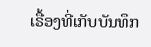ເຣື້ອງທີ່ເກັບບັນທຶກ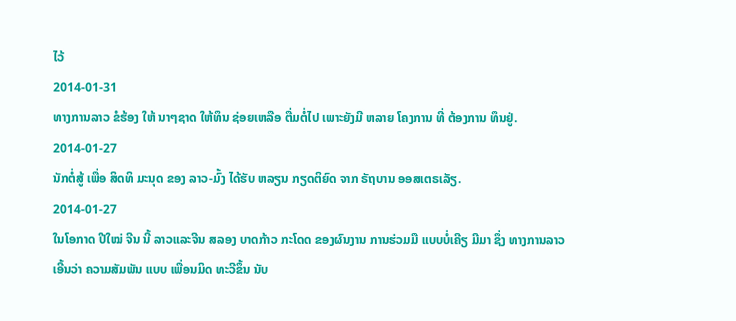ໄວ້
2014-01-31
ທາງການລາວ ຂໍຮ້ອງ ໃຫ້ ນາໆຊາດ ໃຫ້ທຶນ ຊ່ອຍເຫລືອ ຕື່ມຕໍ່ໄປ ເພາະຍັງມີ ຫລາຍ ໂຄງການ ທີ່ ຕ້ອງການ ທຶນຢູ່.
2014-01-27
ນັກຕໍ່ສູ້ ເພື່ອ ສິດທິ ມະນຸດ ຂອງ ລາວ-ມົ້ງ ໄດ້ຮັບ ຫລຽນ ກຽດຕິຍົດ ຈາກ ຣັຖບານ ອອສເຕຣເລັຽ.
2014-01-27
ໃນໂອກາດ ປີໃໝ່ ຈີນ ນີ້ ລາວແລະຈີນ ສລອງ ບາດກ້າວ ກະໂດດ ຂອງຜົນງານ ການຮ່ວມມື ແບບບໍ່ເຄີຽ ມີມາ ຊຶ່ງ ທາງການລາວ ເອີ້ນວ່າ ຄວາມສັມພັນ ແບບ ເພື່ອນມິດ ທະວີຂຶ້ນ ນັບ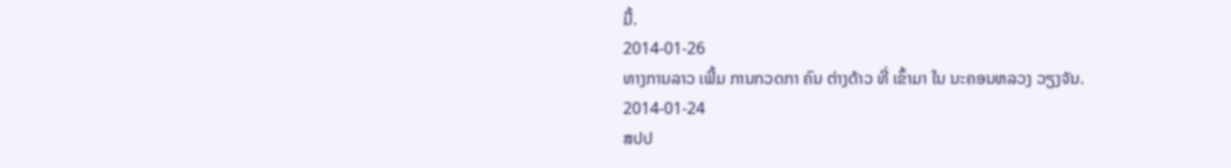ມື້.
2014-01-26
ທາງການລາວ ເພີ້ມ ການກວດກາ ຄົນ ຕ່າງດ້າວ ທີ່ ເຂົ້າມາ ໃນ ນະຄອນຫລວງ ວຽງຈັນ.
2014-01-24
ສປປ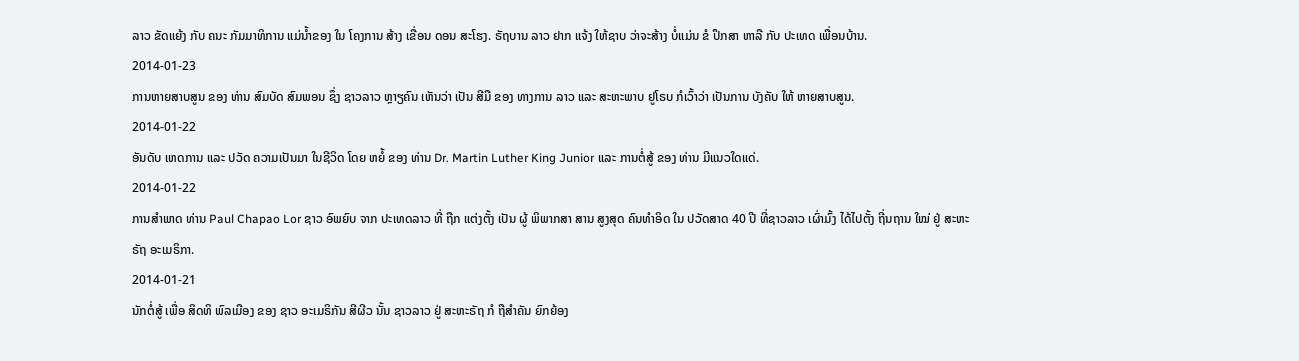ລາວ ຂັດແຍ້ງ ກັບ ຄນະ ກັມມາທິການ ແມ່ນ້ຳຂອງ ໃນ ໂຄງການ ສ້າງ ເຂື່ອນ ດອນ ສະໂຮງ. ຣັຖບານ ລາວ ຢາກ ແຈ້ງ ໃຫ້ຊາບ ວ່າຈະສ້າງ ບໍ່ແມ່ນ ຂໍ ປຶກສາ ຫາລື ກັບ ປະເທດ ເພື່ອນບ້ານ.
2014-01-23
ການຫາຍສາບສູນ ຂອງ ທ່ານ ສົມບັດ ສົມພອນ ຊຶ່ງ ຊາວລາວ ຫຼາຽຄົນ ເຫັນວ່າ ເປັນ ສີມື ຂອງ ທາງການ ລາວ ແລະ ສະຫະພາບ ຢູໂຣບ ກໍເວົ້າວ່າ ເປັນການ ບັງຄັບ ໃຫ້ ຫາຍສາບສູນ.
2014-01-22
ອັນດັບ ເຫດການ ແລະ ປວັດ ຄວາມເປັນມາ ໃນຊີວິດ ໂດຍ ຫຍໍ້ ຂອງ ທ່ານ Dr. Martin Luther King Junior ແລະ ການຕໍ່ສູ້ ຂອງ ທ່ານ ມີແນວໃດແດ່.
2014-01-22
ການສຳພາດ ທ່ານ Paul Chapao Lor ຊາວ ອົພຍົບ ຈາກ ປະເທດລາວ ທີ່ ຖືກ ແຕ່ງຕັ້ງ ເປັນ ຜູ້ ພິພາກສາ ສານ ສູງສຸດ ຄົນທຳອິດ ໃນ ປວັດສາດ 40 ປີ ທີ່ຊາວລາວ ເຜົ່າມົ້ງ ໄດ້ໄປຕັ້ງ ຖີ່ນຖານ ໃໝ່ ຢູ່ ສະຫະຣັຖ ອະເມຣິກາ.
2014-01-21
ນັກຕໍ່ສູ້ ເພື່ອ ສິດທິ ພົລເມືອງ ຂອງ ຊາວ ອະເມຣິກັນ ສີຜີວ ນັ້ນ ຊາວລາວ ຢູ່ ສະຫະຣັຖ ກໍ ຖືສໍາຄັນ ຍົກຍ້ອງ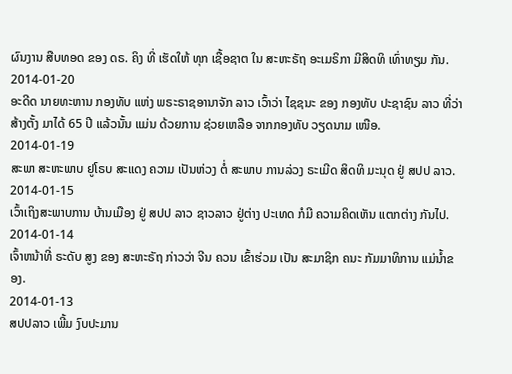ຜົນງານ ສືບທອດ ຂອງ ດຣ. ຄິງ ທີ່ ເຮັດໃຫ້ ທຸກ ເຊື້ອຊາຕ ໃນ ສະຫະຣັຖ ອະເມຣິກາ ມີສິດທິ ເທົ່າທຽມ ກັນ.
2014-01-20
ອະດີດ ນາຍທະຫານ ກອງທັບ ແຫ່ງ ພຣະຣາຊອານາຈັກ ລາວ ເວົ້າວ່າ ໄຊຊນະ ຂອງ ກອງທັບ ປະຊາຊົນ ລາວ ທີ່ວ່າ ສ້າງຕັ້ງ ມາໄດ້ 65 ປີ ແລ້ວນັ້ນ ແມ່ນ ດ້ວຍການ ຊ່ວຍເຫລືອ ຈາກກອງທັບ ວຽດນາມ ເໜືອ.
2014-01-19
ສະພາ ສະຫະພາບ ຢູໂຣບ ສະແດງ ຄວາມ ເປັນຫ່ວງ ຕໍ່ ສະພາບ ການລ່ວງ ຣະເມີດ ສິດທິ ມະນຸດ ຢູ່ ສປປ ລາວ.
2014-01-15
ເວົ້າເຖິງສະພາບການ ບ້ານເມືອງ ຢູ່ ສປປ ລາວ ຊາວລາວ ຢູ່ຕ່າງ ປະເທດ ກໍມີ ຄວາມຄິດເຫັນ ແຕກຕ່າງ ກັນໄປ.
2014-01-14
ເຈົ້າຫນ້າທີ່ ຣະດັບ ສູງ ຂອງ ສະຫະຣັຖ ກ່າວວ່າ ຈີນ ຄວນ ເຂົ້າຮ່ວມ ເປັນ ສະມາຊິກ ຄນະ ກັມມາທິການ ແມ່ນໍ້າຂອງ.
2014-01-13
ສປປລາວ ເພີ້ມ ງົບປະມານ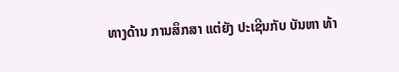ທາງດ້ານ ການສຶກສາ ແຕ່ຍັງ ປະເຊີນກັບ ບັນຫາ ທ້າ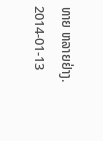ທາຍ ຫລາຍຢ່າງ.
2014-01-13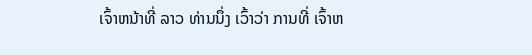ເຈົ້າຫນ້າທີ່ ລາວ ທ່ານນຶ່ງ ເວົ້າວ່າ ການທີ່ ເຈົ້າຫ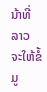ນ້າທີ່ ລາວ ຈະໃຫ້ຂໍ້ມູ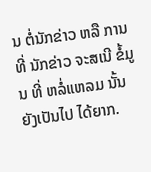ນ ຕໍ່ນັກຂ່າວ ຫລື ການທີ່ ນັກຂ່າວ ຈະສເນີ ຂໍ້ມູນ ທີ່ ຫລໍ່ແຫລມ ນັ້ນ ຍັງເປັນໄປ ໄດ້ຍາກ.